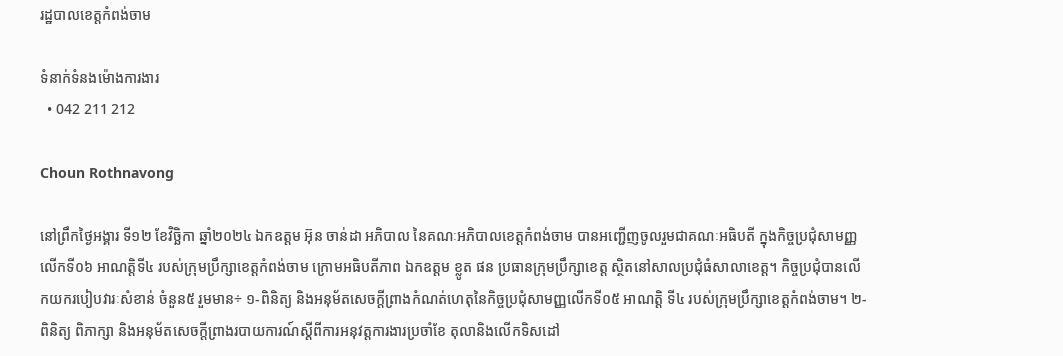រដ្ឋបាលខេត្តកំពង់ចាម

ទំនាក់ទំនងម៉ោងការងារ
  • 042 211 212

Choun Rothnavong

នៅព្រឹកថ្ងៃអង្គារ ទី១២ ខែវិច្ឆិកា ឆ្នាំ២០២៤ ឯកឧត្តម អ៊ុន ចាន់ដា អភិបាល នៃគណៈអភិបាលខេត្តកំពង់ចាម បានអញ្ជើញចូលរួមជាគណៈអធិបតី ក្នុងកិច្ចប្រជុំសាមញ្ញលើកទី០៦ អាណត្តិទី៤ របស់ក្រុមប្រឹក្សាខេត្តកំពង់ចាម ក្រោមអធិបតីភាព ឯកឧត្តម ខ្លូត ផន ប្រធានក្រុមប្រឹក្សាខេត្ត ស្ថិតនៅសាលប្រជុំធំសាលាខេត្ត។ កិច្ចប្រជុំបានលើកយករបៀបវារៈសំខាន់ ចំនួន៥ រួមមាន÷ ១-ពិនិត្យ និងអនុម័តសេចក្តីព្រាងកំណត់ហេតុនៃកិច្ចប្រជុំសាមញ្ញលើកទី០៥ អាណត្តិ ទី៤ របស់ក្រុមប្រឹក្សាខេត្តកំពង់ចាម។ ២-ពិនិត្យ ពិភាក្សា និងអនុម័តសេចក្តីព្រាងរបាយការណ៍ស្តីពីការអនុវត្តការងារប្រចាំខែ តុលានិងលើកទិសដៅ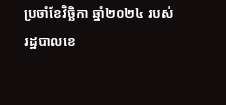ប្រចាំខែវិច្ឆិកា ឆ្នាំ២០២៤ របស់រដ្ឋបាលខេ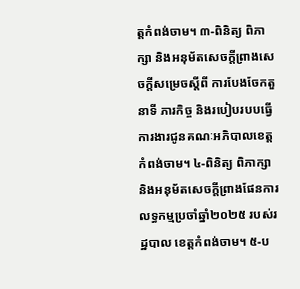ត្តកំពង់ចាម។ ៣-ពិនិត្យ ពិភាក្សា និងអនុម័តសេចក្តីព្រាងសេចក្តីសម្រេចស្តីពី ការបែងចែកតួនាទី ភារកិច្ច និងរបៀបរបបធ្វើការងារជូនគណៈអភិបាលខេត្តកំពង់ចាម។ ៤-ពិនិត្យ ពិភាក្សា និងអនុម័តសេចក្តីព្រាងផែនការលទ្ធកម្មប្រចាំឆ្នាំ២០២៥ របស់រដ្ឋបាល ខេត្តកំពង់ចាម។ ៥-ប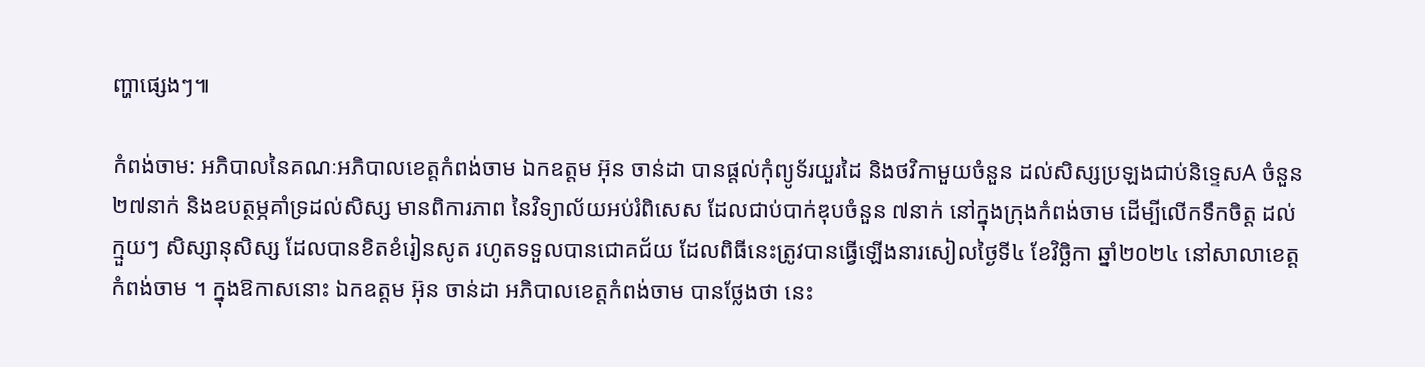ញ្ហាផ្សេងៗ៕

កំពង់ចាម: អភិបាលនៃគណៈអភិបាលខេត្តកំពង់ចាម ឯកឧត្តម អ៊ុន ចាន់ដា បានផ្តល់កុំព្យូទ័រយួរដៃ និងថវិកាមួយចំនួន ដល់សិស្សប្រឡងជាប់និទ្ទេសA ចំនួន ២៧នាក់ និងឧបត្ថម្ភគាំទ្រដល់សិស្ស មានពិការភាព នៃវិទ្យាល័យអប់រំពិសេស ដែលជាប់បាក់ឌុបចំនួន ៧នាក់ នៅក្នុងក្រុងកំពង់ចាម ដើម្បីលើកទឹកចិត្ត ដល់ក្មួយៗ សិស្សានុសិស្ស ដែលបានខិតខំរៀនសូត រហូតទទួលបានជោគជ័យ ដែលពិធីនេះត្រូវបានធ្វើឡើងនារសៀលថ្ងៃទី៤ ខែវិច្ឆិកា ឆ្នាំ២០២៤ នៅសាលាខេត្តកំពង់ចាម ។ ក្នុងឱកាសនោះ ឯកឧត្តម អ៊ុន ចាន់ដា អភិបាលខេត្តកំពង់ចាម បានថ្លែងថា នេះ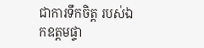ជាការទឹកចិត្ត របស់ឯកឧត្តមផ្ទា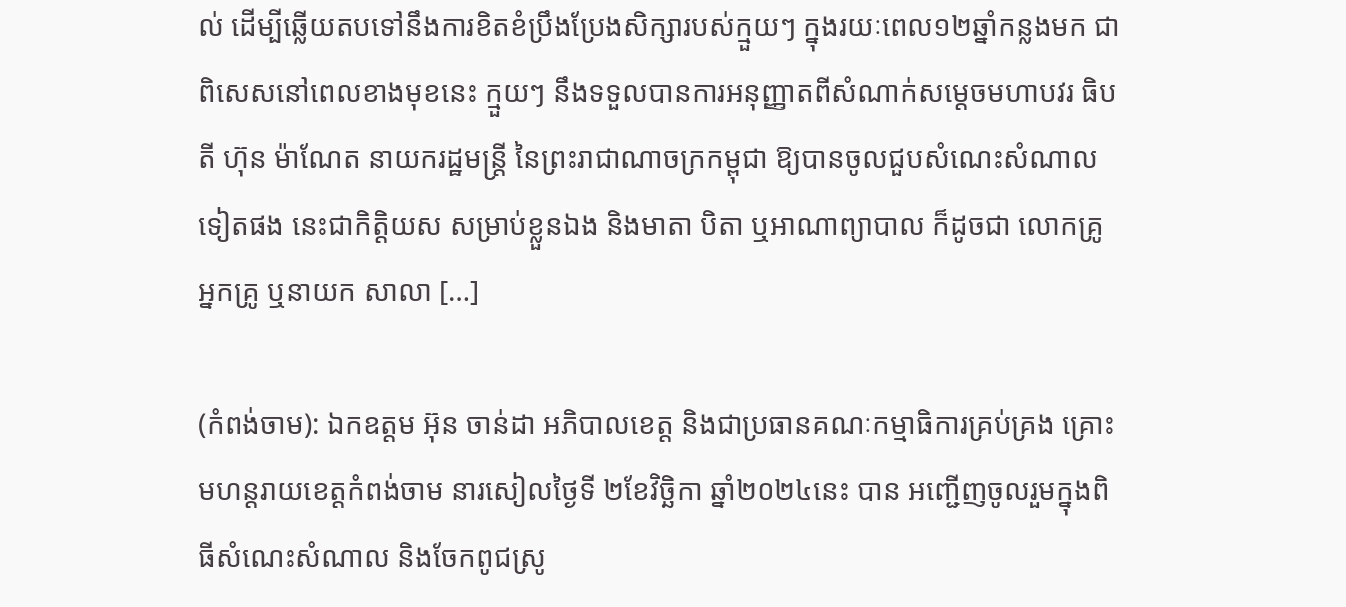ល់ ដើម្បីឆ្លើយតបទៅនឹងការខិតខំប្រឹងប្រែងសិក្សារបស់ក្មួយៗ ក្នុងរយៈពេល១២ឆ្នាំកន្លងមក ជាពិសេសនៅពេលខាងមុខនេះ ក្មួយៗ នឹងទទួលបានការអនុញ្ញាតពីសំណាក់សម្តេចមហាបវរ ធិបតី ហ៊ុន ម៉ាណែត នាយករដ្ឋមន្ត្រី នៃព្រះរាជាណាចក្រកម្ពុជា ឱ្យបានចូលជួបសំណេះសំណាលទៀតផង នេះជាកិត្តិយស សម្រាប់ខ្លួនឯង និងមាតា បិតា ឬអាណាព្យាបាល ក៏ដូចជា លោកគ្រូ អ្នកគ្រូ ឬនាយក សាលា […]

(កំពង់ចាម): ឯកឧត្តម អ៊ុន ចាន់ដា អភិបាលខេត្ត និងជាប្រធានគណៈកម្មាធិការគ្រប់គ្រង គ្រោះមហន្តរាយខេត្តកំពង់ចាម នារសៀលថ្ងៃទី ២ខែវិច្ឆិកា ឆ្នាំ២០២៤នេះ បាន អញ្ជើញចូលរួមក្នុងពិធីសំណេះសំណាល និងចែកពូជស្រូ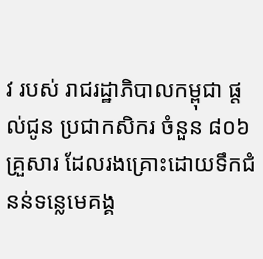វ របស់ រាជរដ្ឋាភិបាលកម្ពុជា ផ្តល់ជូន ប្រជាកសិករ ចំនួន ៨០៦គ្រួសារ ដែលរងគ្រោះដោយទឹកជំនន់ទន្លេមេគង្គ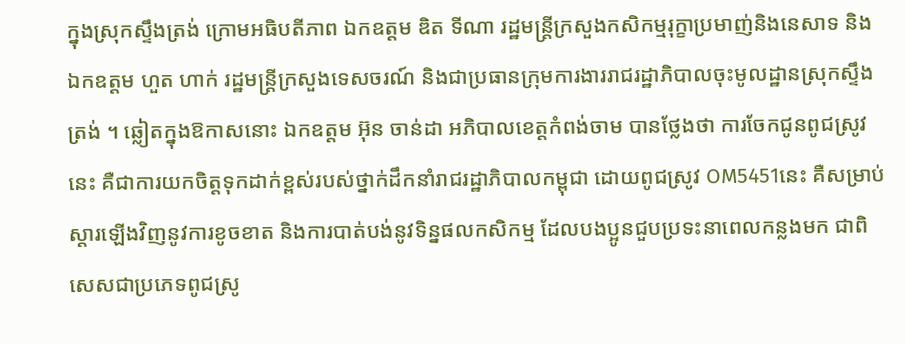ក្នុងស្រុកស្ទឹងត្រង់ ក្រោមអធិបតីភាព ឯកឧត្តម ឌិត ទីណា រដ្ឋមន្ត្រីក្រសួងកសិកម្មរុក្ខាប្រមាញ់និងនេសាទ និង ឯកឧត្ដម ហួត ហាក់ រដ្ឋមន្ត្រីក្រសួងទេសចរណ៍ និងជាប្រធានក្រុមការងាររាជរដ្ឋាភិបាលចុះមូលដ្ឋានស្រុកស្ទឹងត្រង់ ។ ឆ្លៀតក្នុងឱកាសនោះ ឯកឧត្តម អ៊ុន ចាន់ដា អភិបាលខេត្តកំពង់ចាម បានថ្លែងថា ការចែកជូនពូជស្រូវនេះ គឺជាការយកចិត្តទុកដាក់ខ្ពស់របស់ថ្នាក់ដឹកនាំរាជរដ្ឋាភិបាលកម្ពុជា ដោយពូជស្រូវ OM5451នេះ គឺសម្រាប់ស្ដារឡើងវិញនូវការខូចខាត និងការបាត់បង់នូវទិន្នផលកសិកម្ម ដែលបងប្អូនជួបប្រទះនាពេលកន្លងមក ជាពិសេសជាប្រភេទពូជស្រូ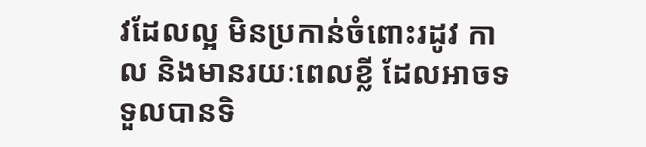វដែលល្អ មិនប្រកាន់ចំពោះរដូវ កាល និងមានរយៈពេលខ្លី ដែលអាចទទួលបានទិ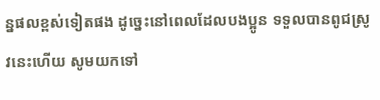ន្នផលខ្ពស់ទៀតផង ដូច្នេះនៅពេលដែលបងប្អូន ទទួលបានពូជស្រូវនេះហើយ សូមយកទៅ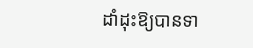ដាំដុះឱ្យបានទា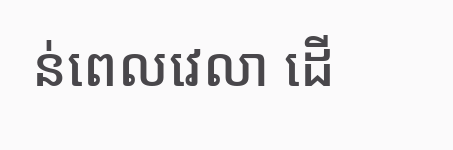ន់ពេលវេលា ដើ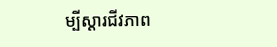ម្បីស្តារជីវភាព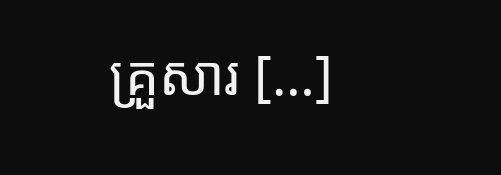គ្រួសារ […]